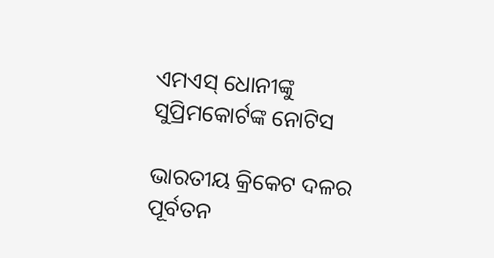ଏମଏସ୍‌ ଧୋନୀଙ୍କୁ ସୁପ୍ରିମକୋର୍ଟଙ୍କ ନୋଟିସ

ଭାରତୀୟ କ୍ରିକେଟ ଦଳର ପୂର୍ବତନ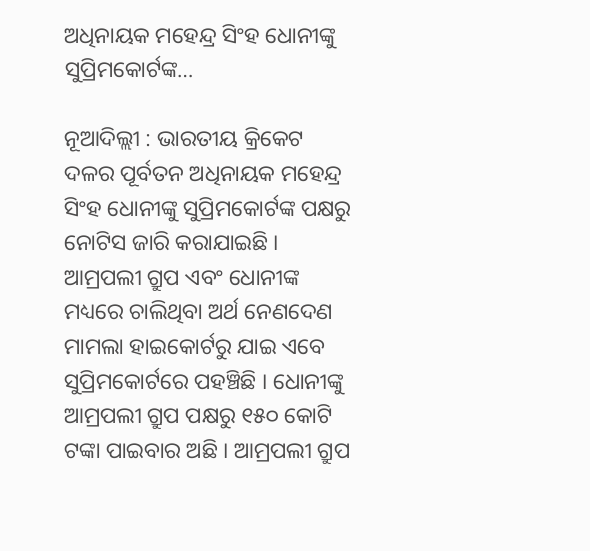ଅଧିନାୟକ ମହେନ୍ଦ୍ର ସିଂହ ଧୋନୀଙ୍କୁ ସୁପ୍ରିମକୋର୍ଟଙ୍କ…

ନୂଆଦିଲ୍ଲୀ : ଭାରତୀୟ କ୍ରିକେଟ ଦଳର ପୂର୍ବତନ ଅଧିନାୟକ ମହେନ୍ଦ୍ର ସିଂହ ଧୋନୀଙ୍କୁ ସୁପ୍ରିମକୋର୍ଟଙ୍କ ପକ୍ଷରୁ ନୋଟିସ ଜାରି କରାଯାଇଛି । ଆମ୍ରପଲୀ ଗ୍ରୁପ ଏବଂ ଧୋନୀଙ୍କ ମଧ୍ୟରେ ଚାଲିଥିବା ଅର୍ଥ ନେଣଦେଣ ମାମଲା ହାଇକୋର୍ଟରୁ ଯାଇ ଏବେ ସୁପ୍ରିମକୋର୍ଟରେ ପହଞ୍ଚିଛି । ଧୋନୀଙ୍କୁ ଆମ୍ରପଲୀ ଗ୍ରୁପ ପକ୍ଷରୁ ୧୫୦ କୋଟି ଟଙ୍କା ପାଇବାର ଅଛି । ଆମ୍ରପଲୀ ଗ୍ରୁପ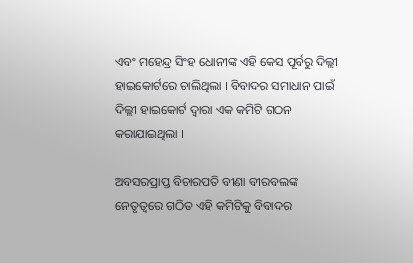ଏବଂ ମହେନ୍ଦ୍ର ସିଂହ ଧୋନୀଙ୍କ ଏହି କେସ ପୂର୍ବରୁ ଦିଲ୍ଲୀ ହାଇକୋର୍ଟରେ ଚାଲିଥିଲା । ବିବାଦର ସମାଧାନ ପାଇଁ ଦିଲ୍ଲୀ ହାଇକୋର୍ଟ ଦ୍ୱାରା ଏକ କମିଟି ଗଠନ କରାଯାଇଥିଲା ।

ଅବସରପ୍ରାପ୍ତ ବିଚାରପତି ବୀଣା ବୀରବଲଙ୍କ ନେତୃତ୍ୱରେ ଗଠିତ ଏହି କମିଟିକୁ ବିବାଦର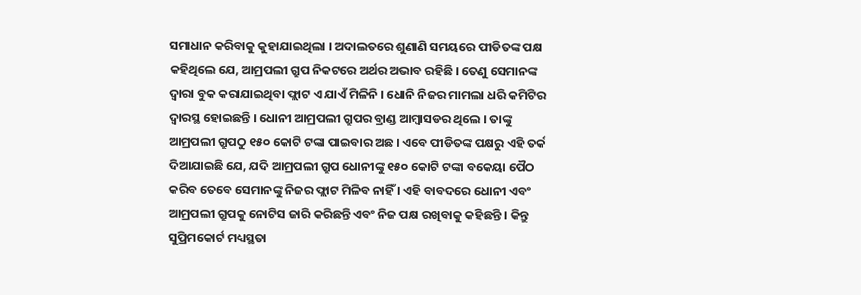ସମାଧାନ କରିବାକୁ କୁହାଯାଇଥିଲା । ଅଦାଲତରେ ଶୁଣାଣି ସମୟରେ ପୀଡିତଙ୍କ ପକ୍ଷ କହିଥିଲେ ଯେ, ଆମ୍ରପଲୀ ଗ୍ରୁପ ନିକଟରେ ଅର୍ଥର ଅଭାବ ରହିଛି । ତେଣୁ ସେମାନଙ୍କ ଦ୍ୱାରା ବୁକ କରାଯାଇଥିବା ଫ୍ଲାଟ ଏ ଯାଏଁ ମିଳିନି । ଧୋନି ନିଜର ମାମଲା ଧରି କମିଟିର ଦ୍ୱାରସ୍ଥ ହୋଇଛନ୍ତି । ଧୋନୀ ଆମ୍ରପଲୀ ଗ୍ରୁପର ବ୍ରାଣ୍ଡ ଆମ୍ବାସଡର ଥିଲେ । ତାଙ୍କୁ ଆମ୍ରପଲୀ ଗ୍ରୁପଠୁ ୧୫୦ କୋଟି ଟଙ୍କା ପାଇବାର ଅଛ । ଏବେ ପୀଡିତଙ୍କ ପକ୍ଷରୁ ଏହି ତର୍କ ଦିଆଯାଇଛି ଯେ, ଯଦି ଆମ୍ରପଲୀ ଗ୍ରୁପ ଧୋନୀଙ୍କୁ ୧୫୦ କୋଟି ଟଙ୍କା ବକେୟା ପୈଠ କରିବ ତେବେ ସେମାନଙ୍କୁ ନିଜର ଫ୍ଲାଟ ମିଳିବ ନାହିଁ । ଏହି ବାବଦରେ ଧୋନୀ ଏବଂ ଆମ୍ରପଲୀ ଗ୍ରୁପକୁ ନୋଟିସ ଜାରି କରିଛନ୍ତି ଏବଂ ନିଜ ପକ୍ଷ ରଖିବାକୁ କହିଛନ୍ତି । କିନ୍ତୁ ସୁପ୍ରିମକୋର୍ଟ ମଧ୍ୟସ୍ଥତା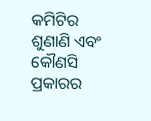କମିଟିର ଶୁଣାଣି ଏବଂ କୌଣସି ପ୍ରକାରର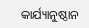କାର୍ଯ୍ୟାନୁଷ୍ଠାନ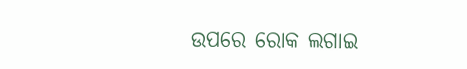ଉପରେ ରୋକ ଲଗାଇ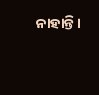ନାହାନ୍ତି ।